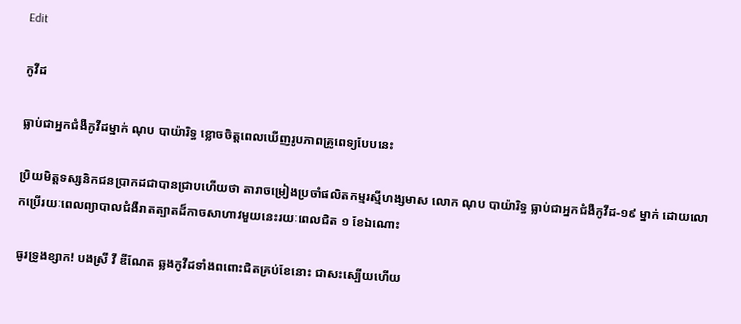Edit

កូវីដ

ធ្លាប់ជាអ្នកជំងឺកូវីដម្នាក់ ណុប បាយ៉ារិទ្ធ ខ្លោចចិត្តពេលឃើញរូបភាពគ្រូពេទ្យបែបនេះ

ប្រិយមិត្តទស្សនិកជនប្រាកដជាបានជ្រាបហើយថា តារាចម្រៀងប្រចាំផលិតកម្មរស្មីហង្សមាស លោក ណុប បាយ៉ារិទ្ធ ធ្លាប់ជាអ្នកជំងឺកូវីដ-១៩ ម្នាក់ ដោយលោកប្រើរយៈពេលព្យាបាលជំងឺរាតត្បាតដ៏កាចសាហាវមួយនេះរយៈពេលជិត ១ ខែឯណោះ

ធូរទ្រូងខ្សាក! បងស្រី វី ឌីណែត ឆ្លងកូវីដទាំងពពោះជិតគ្រប់ខែនោះ ជាសះស្បើយហើយ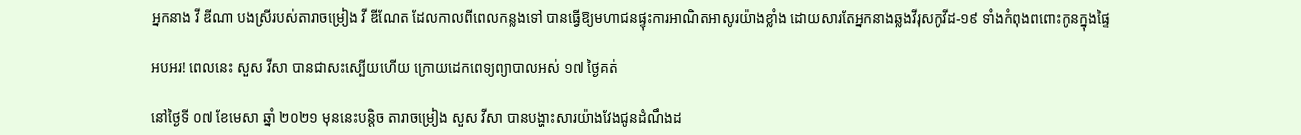អ្នកនាង វី ឌីណា បងស្រីរបស់តារាចម្រៀង វី ឌីណែត ដែលកាលពីពេលកន្លងទៅ បានធ្វើឱ្យមហាជនផ្ទុះការអាណិតអាសូរយ៉ាងខ្លាំង ដោយសារតែអ្នកនាងឆ្លងវីរុសកូវីដ-១៩ ទាំងកំពុងពពោះកូនក្នុងផ្ទៃ

អបអរ! ពេលនេះ សួស វីសា បានជាសះស្បើយហើយ ក្រោយដេកពេទ្យព្យាបាលអស់ ១៧ ថ្ងៃគត់

នៅថ្ងៃទី ០៧ ខែមេសា ឆ្នាំ ២០២១ មុននេះបន្តិច តារាចម្រៀង សួស វីសា បានបង្ហាះសារយ៉ាងវែងជូនដំណឹងដ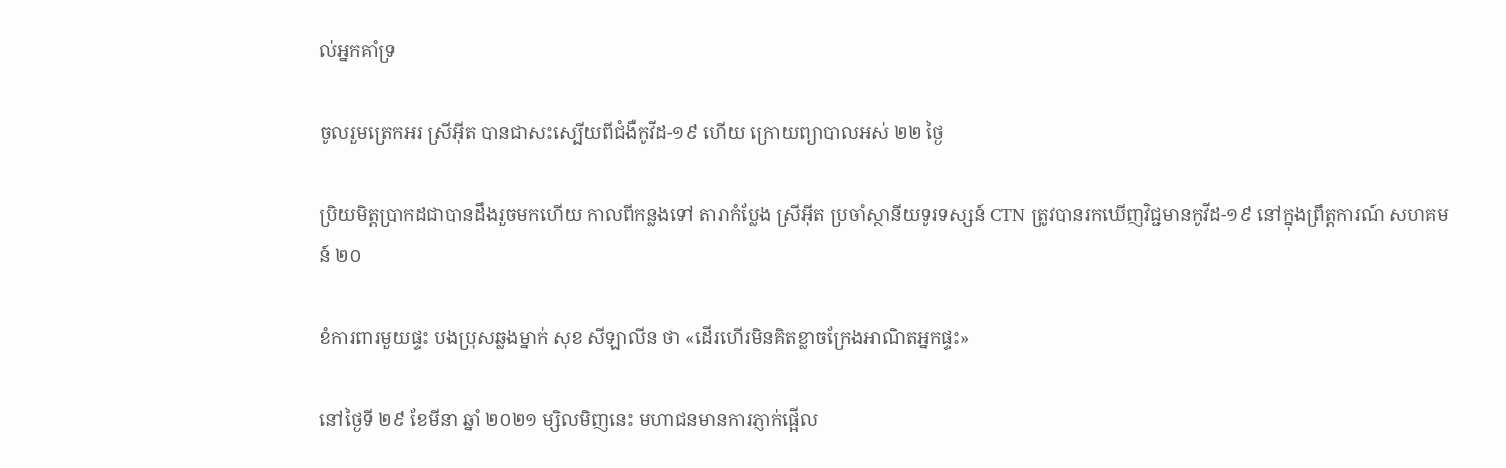ល់អ្នកគាំទ្រ

ចូលរួមត្រេកអរ ស្រីអ៊ីត បានជាសះស្បើយពីជំងឺកូវីដ-១៩ ហើយ ក្រោយព្យាបាលអស់ ២២ ថ្ងៃ

ប្រិយមិត្តប្រាកដជាបានដឹងរួចមកហើយ កាលពីកន្លងទៅ តារាកំប្លែង ស្រីអ៊ីត ប្រចាំស្ថានីយទូរទស្សន៍ CTN ត្រូវបានរកឃើញវិជ្ជមានកូវីដ-១៩ នៅក្នុងព្រឹត្តការណ៍ សហគមន៍ ២០

ខំការពារមួយផ្ទះ បងប្រុសឆ្លងម្នាក់ សុខ សីឡាលីន ថា «ដើរហើរមិនគិតខ្លាចក្រែងអាណិតអ្នកផ្ទះ»

នៅថ្ងៃទី ២៩ ខែមីនា ឆ្នាំ ២០២១ ម្សិលមិញនេះ មហាជនមានការភ្ញាក់ផ្អើល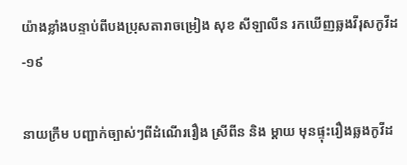យ៉ាងខ្លាំងបន្ទាប់ពីបងប្រុសតារាចម្រៀង សុខ សីឡាលីន រកឃើញឆ្លងវីរុសកូវីដ-១៩

នាយក្រឹម បញ្ជាក់ច្បាស់ៗពីដំណើររឿង ស្រីពីន និង ម្តាយ មុនផ្ទុះរឿងឆ្លងកូវីដ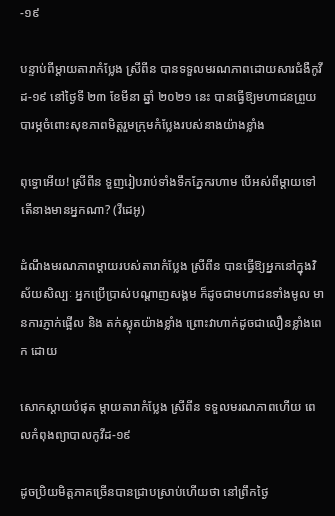-១៩

បន្ទាប់ពីម្ដាយតារាកំប្លែង ស្រីពីន បានទទួលមរណភាពដោយសារជំងឺកូវីដ-១៩ នៅថ្ងៃទី ២៣ ខែមីនា ឆ្នាំ ២០២១ នេះ បានធ្វើឱ្យមហាជនព្រួយបារម្ភចំពោះសុខភាពមិត្តរួមក្រុមកំប្លែងរបស់នាងយ៉ាងខ្លាំង

ពុទ្ធោអើយ! ស្រីពីន ទួញរៀបរាប់ទាំងទឹកភ្នែករហាម បើអស់ពីម្ដាយទៅ តើនាងមានអ្នកណា? (វីដេអូ)

ដំណឹងមរណភាពម្ដាយរបស់តារាកំប្លែង ស្រីពីន បានធ្វើឱ្យអ្នកនៅក្នុងវិស័យសិល្បៈ អ្នកប្រើប្រាស់បណ្ដាញសង្គម ក៏ដូចជាមហាជនទាំងមូល មានការភ្ញាក់ផ្អើល និង តក់ស្លុតយ៉ាងខ្លាំង ព្រោះវាហាក់ដូចជាលឿនខ្លាំងពេក ដោយ

សោកស្ដាយបំផុត ម្ដាយតារាកំប្លែង ស្រីពីន ទទួលមរណភាពហើយ ពេលកំពុងព្យាបាលកូវីដ-១៩

ដូចប្រិយមិត្តភាគច្រើនបានជ្រាបស្រាប់ហើយថា នៅព្រឹកថ្ងៃ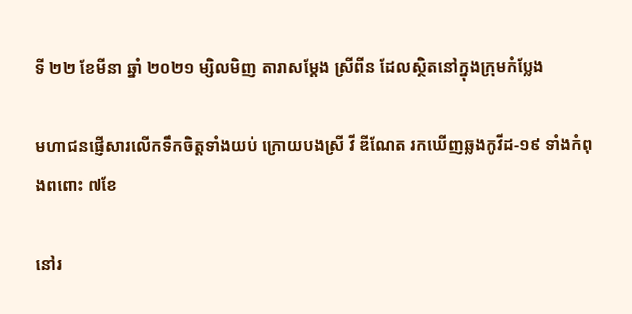ទី ២២ ខែមីនា ឆ្នាំ ២០២១ ម្សិលមិញ តារាសម្ដែង ស្រីពីន ដែលស្ថិតនៅក្នុងក្រុមកំប្លែង

មហាជនផ្ញើសារលើកទឹកចិត្តទាំងយប់ ក្រោយបងស្រី វី ឌីណែត រកឃើញឆ្លងកូវីដ-១៩ ទាំងកំពុងពពោះ ៧ខែ

នៅរ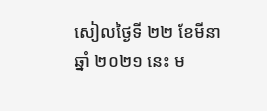សៀលថ្ងៃទី ២២ ខែមីនា ឆ្នាំ ២០២១ នេះ ម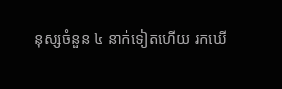នុស្សចំនួន ៤ នាក់ទៀតហើយ រកឃើ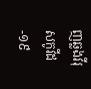ញឆ្លងវីរុសកូវីដ-១៩